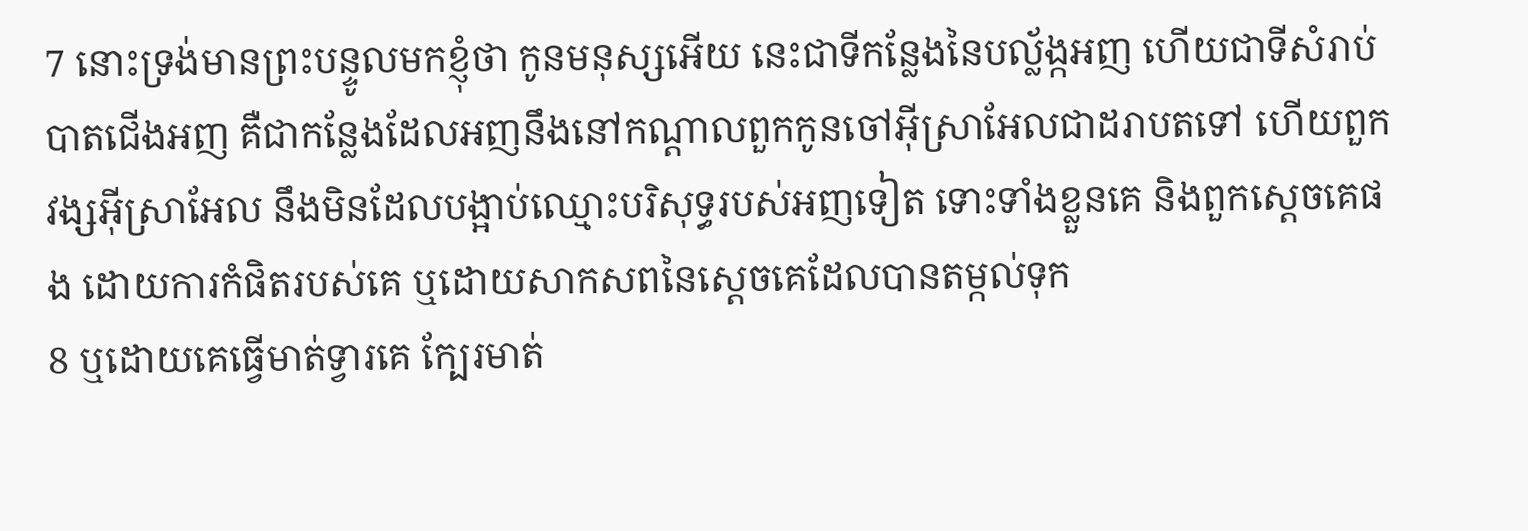7 នោះទ្រង់មានព្រះបន្ទូលមកខ្ញុំថា កូនមនុស្សអើយ នេះជាទីកន្លែងនៃបល្ល័ង្កអញ ហើយជាទីសំរាប់បាតជើងអញ គឺជាកន្លែងដែលអញនឹងនៅកណ្តាលពួកកូនចៅអ៊ីស្រាអែលជាដរាបតទៅ ហើយពួកវង្សអ៊ីស្រាអែល នឹងមិនដែលបង្អាប់ឈ្មោះបរិសុទ្ធរបស់អញទៀត ទោះទាំងខ្លួនគេ និងពួកស្តេចគេផង ដោយការកំផិតរបស់គេ ឬដោយសាកសពនៃស្តេចគេដែលបានតម្កល់ទុក
8 ឬដោយគេធ្វើមាត់ទ្វារគេ ក្បែរមាត់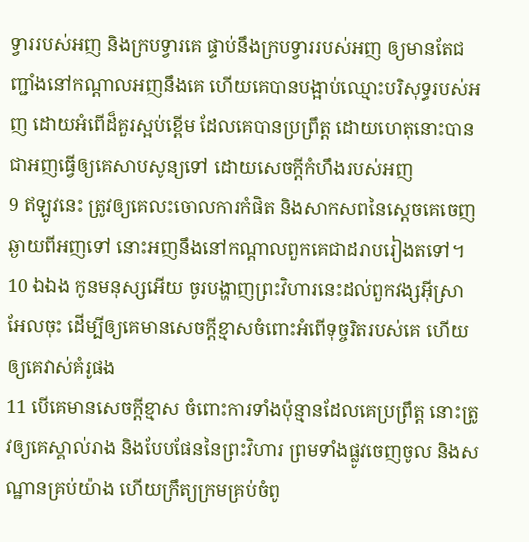ទ្វាររបស់អញ និងក្របទ្វារគេ ផ្ទាប់នឹងក្របទ្វាររបស់អញ ឲ្យមានតែជញ្ជាំងនៅកណ្តាលអញនឹងគេ ហើយគេបានបង្អាប់ឈ្មោះបរិសុទ្ធរបស់អញ ដោយអំពើដ៏គួរស្អប់ខ្ពើម ដែលគេបានប្រព្រឹត្ត ដោយហេតុនោះបានជាអញធ្វើឲ្យគេសាបសូន្យទៅ ដោយសេចក្ដីកំហឹងរបស់អញ
9 ឥឡូវនេះ ត្រូវឲ្យគេលះចោលការកំផិត និងសាកសពនៃស្តេចគេចេញឆ្ងាយពីអញទៅ នោះអញនឹងនៅកណ្តាលពួកគេជាដរាបរៀងតទៅ។
10 ឯឯង កូនមនុស្សអើយ ចូរបង្ហាញព្រះវិហារនេះដល់ពួកវង្សអ៊ីស្រាអែលចុះ ដើម្បីឲ្យគេមានសេចក្ដីខ្មាសចំពោះអំពើទុច្ចរិតរបស់គេ ហើយឲ្យគេវាស់គំរូផង
11 បើគេមានសេចក្ដីខ្មាស ចំពោះការទាំងប៉ុន្មានដែលគេប្រព្រឹត្ត នោះត្រូវឲ្យគេស្គាល់រាង និងបែបផែននៃព្រះវិហារ ព្រមទាំងផ្លូវចេញចូល និងសណ្ឋានគ្រប់យ៉ាង ហើយក្រឹត្យក្រមគ្រប់ចំពូ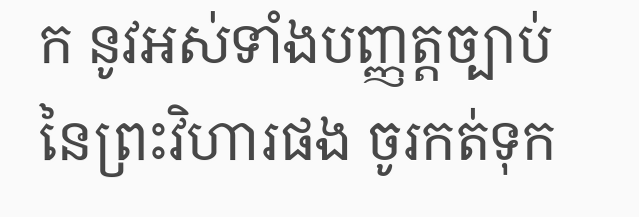ក នូវអស់ទាំងបញ្ញត្តច្បាប់នៃព្រះវិហារផង ចូរកត់ទុក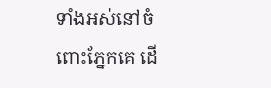ទាំងអស់នៅចំពោះភ្នែកគេ ដើ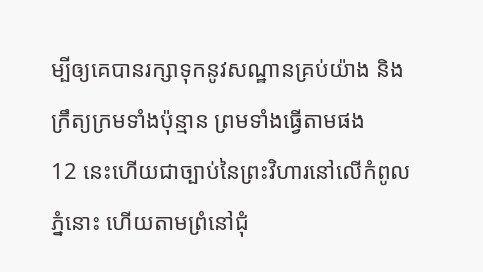ម្បីឲ្យគេបានរក្សាទុកនូវសណ្ឋានគ្រប់យ៉ាង និងក្រឹត្យក្រមទាំងប៉ុន្មាន ព្រមទាំងធ្វើតាមផង
12 នេះហើយជាច្បាប់នៃព្រះវិហារនៅលើកំពូលភ្នំនោះ ហើយតាមព្រំនៅជុំ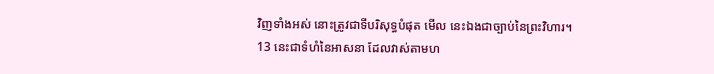វិញទាំងអស់ នោះត្រូវជាទីបរិសុទ្ធបំផុត មើល នេះឯងជាច្បាប់នៃព្រះវិហារ។
13 នេះជាទំហំនៃអាសនា ដែលវាស់តាមហ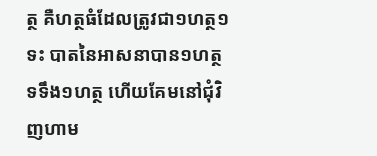ត្ថ គឺហត្ថធំដែលត្រូវជា១ហត្ថ១ទះ បាតនៃអាសនាបាន១ហត្ថ ទទឹង១ហត្ថ ហើយគែមនៅជុំវិញហាម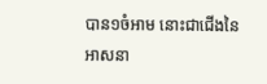បាន១ចំអាម នោះជាជើងនៃអាសនា